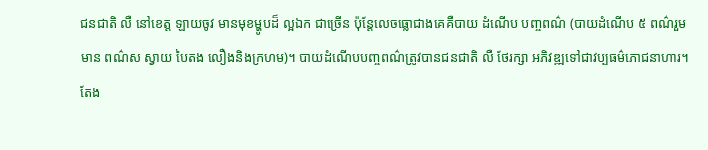ជនជាតិ លឺ នៅខេត្ត ឡាយចូវ មានមុខម្ហូបដ៏ ល្អឯក ជាច្រើន ប៉ុន្តែលេចធ្លោជាងគេគឺបាយ ដំណើប បញ្ចពណ៌ (បាយដំណើប ៥ ពណ៌រួមមាន ពណ៌ស ស្វាយ បៃតង លឿងនិងក្រហម)។ បាយដំណើបបញ្ចពណ៌ត្រូវបានជនជាតិ លឺ ថែរក្សា អភិវឌ្ឍទៅជាវប្បធម៌ភោជនាហារ។
តែង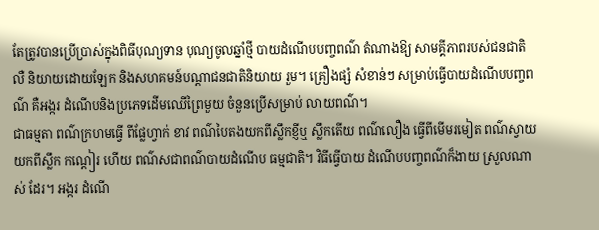តែត្រូវបានប្រើប្រាស់ក្នុងពិធីបុណ្យទាន បុណ្យចូលឆ្នាំថ្មី បាយដំណើបបញ្ចពណ៌ តំណាងឱ្យ សាមគ្គីភាពរបស់ជនជាតិ លឺ និយាយដោយឡែក និងសហគមន៍បណ្តាជនជាតិនិយាយ រួម។ គ្រឿងផ្សំ សំខាន់ៗ សម្រាប់ធ្វើបាយដំណើបបញ្ចពណ៌ គឺអង្ករ ដំណើបនិងប្រភេទដើមឈើព្រៃមួយ ចំនួនប្រើសម្រាប់ លាយពណ៌។
ជាធម្មតា ពណ៌ក្រហមធ្វើ ពីផ្លែហ្វាក់ ខាវ ពណ៌បៃតងយកពីស្លឹកខ្ញីឬ ស្លឹកតើយ ពណ៌លឿង ធ្វើពីមើមរមៀត ពណ៌ស្វាយយកពីស្លឹក កណ្ដៀរ ហើយ ពណ៌សជាពណ៌បាយដំណើប ធម្មជាតិ។ វិធីធ្វើបាយ ដំណើបបញ្ចពណ៌ក៏ងាយ ស្រួលណាស់ ដែរ។ អង្ករ ដំណើ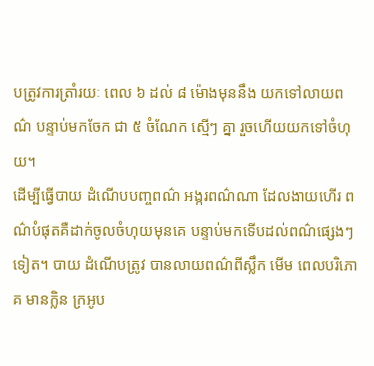បត្រូវការត្រាំរយៈ ពេល ៦ ដល់ ៨ ម៉ោងមុននឹង យកទៅលាយពណ៌ បន្ទាប់មកចែក ជា ៥ ចំណែក ស្មើៗ គ្នា រួចហើយយកទៅចំហុយ។
ដើម្បីធ្វើបាយ ដំណើបបញ្ចពណ៌ អង្ករពណ៌ណា ដែលងាយហើរ ពណ៌បំផុតគឺដាក់ចូលចំហុយមុនគេ បន្ទាប់មកទើបដល់ពណ៌ផ្សេងៗ ទៀត។ បាយ ដំណើបត្រូវ បានលាយពណ៌ពីស្លឹក មើម ពេលបរិភោគ មានក្លិន ក្រអូប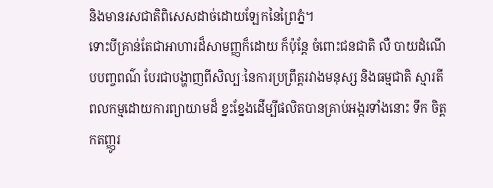និងមានរសជាតិពិសេសដាច់ដោយឡែកនៃព្រៃភ្នំ។
ទោះបីគ្រាន់តែជាអាហារដ៏សាមញ្ញក៏ដោយ ក៏ប៉ុន្តែ ចំពោះជនជាតិ លឺ បាយដំណើបបញ្ចពណ៌ បែរជាបង្ហាញពីសិល្បៈនៃការប្រព្រឹត្តរវាងមនុស្ស និងធម្មជាតិ ស្មារតីពលកម្មដោយការព្យាយាមដ៏ ខ្នះខ្នែងដើម្បីផលិតបានគ្រាប់អង្ករទាំងនោះ ទឹក ចិត្តកតញ្ញូរ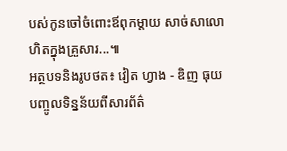បស់កូនចៅចំពោះឪពុកម្តាយ សាច់សាលោហិតក្នុងគ្រួសារ...៕
អត្ថបទនិងរូបថត៖ វៀត ហ្វាង - ឌិញ ធុយ
បញ្ចូលទិន្នន័យពីសារព័ត៌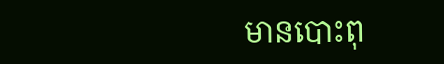មានបោះពុ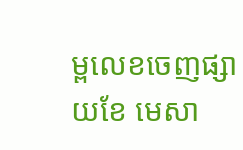ម្ពលេខចេញផ្សាយខែ មេសា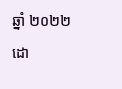ឆ្នាំ ២០២២ ដោ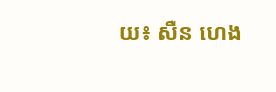យ៖ សឺន ហេង